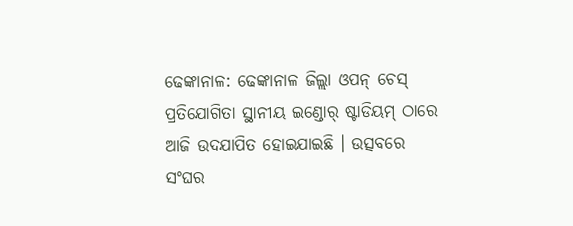ଢେଙ୍କାନାଳ: ଢେଙ୍କାନାଳ ଜିଲ୍ଲା ଓପନ୍ ଚେସ୍ ପ୍ରତିଯୋଗିତା ସ୍ଥାନୀୟ ଇଣ୍ଡୋର୍ ଷ୍ଟାଡିୟମ୍ ଠାରେ ଆଜି ଉଦଯାପିତ ହୋଇଯାଇଛି । ଉତ୍ସବରେ ସଂଘର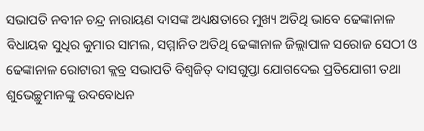ସଭାପତି ନବୀନ ଚନ୍ଦ୍ର ନାରାୟଣ ଦାସଙ୍କ ଅଧ୍ୟକ୍ଷତାରେ ମୁଖ୍ୟ ଅତିଥି ଭାବେ ଢେଙ୍କାନାଳ ବିଧାୟକ ସୁଧିର କୁମାର ସାମଲ, ସମ୍ମାନିତ ଅତିଥି ଢେଙ୍କାନାଳ ଜିଲ୍ଲାପାଳ ସରୋଜ ସେଠୀ ଓ ଢେଙ୍କାନାଳ ରୋଟାରୀ କ୍ଲବ୍ର ସଭାପତି ବିଶ୍ୱଜିତ୍ ଦାସଗୁପ୍ତା ଯୋଗଦେଇ ପ୍ରତିଯୋଗୀ ତଥା ଶୁଭେଚ୍ଛୁମାନଙ୍କୁ ଉଦବୋଧନ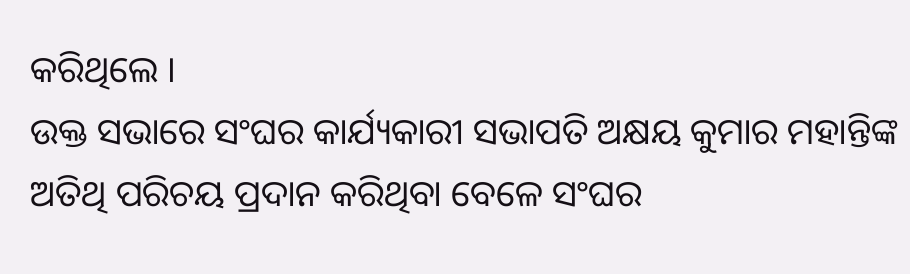କରିଥିଲେ ।
ଉକ୍ତ ସଭାରେ ସଂଘର କାର୍ଯ୍ୟକାରୀ ସଭାପତି ଅକ୍ଷୟ କୁମାର ମହାନ୍ତିଙ୍କ ଅତିଥି ପରିଚୟ ପ୍ରଦାନ କରିଥିବା ବେଳେ ସଂଘର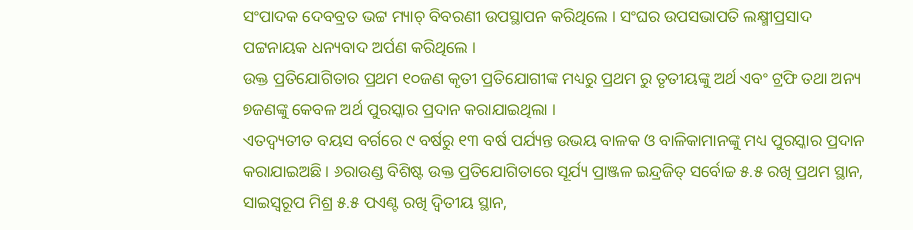ସଂପାଦକ ଦେବବ୍ରତ ଭଟ୍ଟ ମ୍ୟାଚ୍ ବିବରଣୀ ଉପସ୍ଥାପନ କରିଥିଲେ । ସଂଘର ଉପସଭାପତି ଲକ୍ଷ୍ମୀପ୍ରସାଦ ପଟ୍ଟନାୟକ ଧନ୍ୟବାଦ ଅର୍ପଣ କରିଥିଲେ ।
ଉକ୍ତ ପ୍ରତିଯୋଗିତାର ପ୍ରଥମ ୧୦ଜଣ କୃତୀ ପ୍ରତିଯୋଗୀଙ୍କ ମଧ୍ୟରୁ ପ୍ରଥମ ରୁ ତୃତୀୟଙ୍କୁ ଅର୍ଥ ଏବଂ ଟ୍ରଫି ତଥା ଅନ୍ୟ ୭ଜଣଙ୍କୁ କେବଳ ଅର୍ଥ ପୁରସ୍କାର ପ୍ରଦାନ କରାଯାଇଥିଲା ।
ଏତଦ୍ବ୍ୟତୀତ ବୟସ ବର୍ଗରେ ୯ ବର୍ଷରୁ ୧୩ ବର୍ଷ ପର୍ଯ୍ୟନ୍ତ ଉଭୟ ବାଳକ ଓ ବାଳିକାମାନଙ୍କୁ ମଧ୍ୟ ପୁରସ୍କାର ପ୍ରଦାନ କରାଯାଇଅଛି । ୬ରାଉଣ୍ଡ ବିଶିଷ୍ଟ ଉକ୍ତ ପ୍ରତିଯୋଗିତାରେ ସୂର୍ଯ୍ୟ ପ୍ରାଞ୍ଜଳ ଇନ୍ଦ୍ରଜିତ୍ ସର୍ବୋଚ୍ଚ ୫.୫ ରଖି ପ୍ରଥମ ସ୍ଥାନ, ସାଇସ୍ୱରୂପ ମିଶ୍ର ୫.୫ ପଏଣ୍ଟ ରଖି ଦ୍ୱିତୀୟ ସ୍ଥାନ,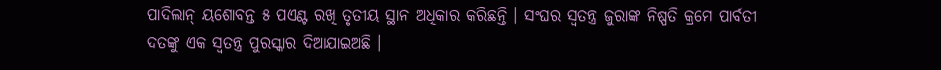ପାଦିଲାନ୍ ୟଶୋବନ୍ତ ୫ ପଏଣ୍ଟ ରଖି ତୃତୀୟ ସ୍ଥାନ ଅଧିକାର କରିଛନ୍ତି । ସଂଘର ସ୍ୱତନ୍ତ୍ର ଜୁରାଙ୍କ ନିଷ୍ପତି କ୍ରମେ ପାର୍ବତୀ ଦତଙ୍କୁ ଏକ ସ୍ୱତନ୍ତ୍ର ପୁରସ୍କାର ଦିଆଯାଇଅଛି ।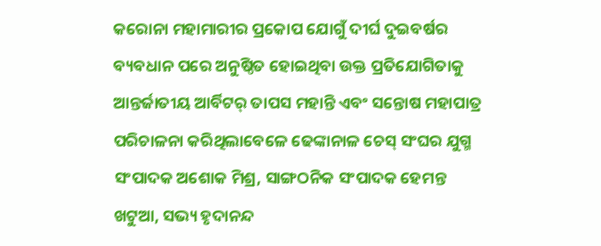କରୋନା ମହାମାରୀର ପ୍ରକୋପ ଯୋଗୁଁ ଦୀର୍ଘ ଦୁଇବର୍ଷର ବ୍ୟବଧାନ ପରେ ଅନୁଷ୍ଠିତ ହୋଇଥିବା ଉକ୍ତ ପ୍ରତିଯୋଗିତାକୁ ଆନ୍ତର୍ଜାତୀୟ ଆର୍ବିଟର୍ ତାପସ ମହାନ୍ତି ଏବଂ ସନ୍ତୋଷ ମହାପାତ୍ର ପରିଚାଳନା କରିଥିଲାବେଳେ ଢେଙ୍କାନାଳ ଚେସ୍ ସଂଘର ଯୁଗ୍ମ ସଂପାଦକ ଅଶୋକ ମିଶ୍ର, ସାଙ୍ଗଠନିକ ସଂପାଦକ ହେମନ୍ତ ଖଟୁଆ, ସଭ୍ୟ ହୃଦାନନ୍ଦ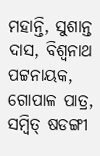ମହାନ୍ତି, ସୁଶାନ୍ତ ଦାସ, ବିଶ୍ୱନାଥ ପଟ୍ଟନାୟକ, ଗୋପାଳ ପାତ୍ର, ସମ୍ବିତ୍ ଷଡଙ୍ଗୀ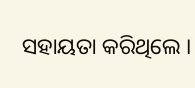ସହାୟତା କରିଥିଲେ ।